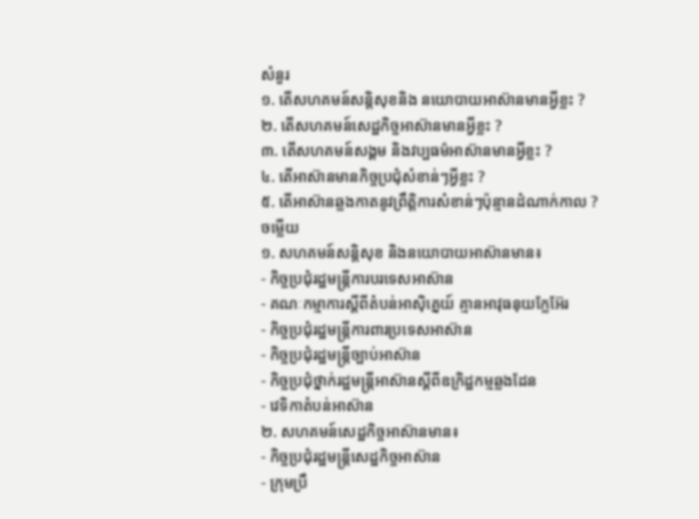សំនួរ
១. តើសហគមន៍សន្តិសុខនិង នយោបាយអាស៊ានមានអ្វីខ្លះ ?
២. តើសហគមន៍សេដ្ឋកិច្ចអាស៊ានមានអ្វីខ្លះ ?
៣. តើសហគមន៍សង្គម និងវប្បធម៌អាស៊ានមានអ្វីខ្លះ ?
៤. តើអាស៊ានមានកិច្ចប្រជុំសំខាន់ៗអ្វីខ្លះ ?
៥. តើអាស៊ានឆ្លងកាតនូវព្រឹត្តិការសំខាន់ៗប៉ុន្មានដំណាក់កាល ?
ចម្លើយ
១. សហគមន៍សន្តិសុខ និងនយោបាយអាស៊ានមាន៖
- កិច្ចប្រជុំរដ្ឋមន្រ្តីការបរទេសអាស៊ាន
- គណៈកម្មាការស្តីពីតំបន់អាស៊ិគ្នេយ៍ គ្មានអាវុធនុយក្លែអ៊ែរ
- កិច្ចប្រជុំរដ្ឋមន្រ្តីការពារប្រទេសអាស៊ាន
- កិច្ចប្រជុំរដ្ឋមន្រ្តីច្បាប់អាស៊ាន
- កិច្ចប្រជុំថ្នាក់រដ្ឋមន្រ្តីអាស៊ានស្តីពីឧក្រិដ្ឋកម្មឆ្លងដែន
- វេទិកាតំបន់អាស៊ាន
២. សហគមន៍សេដ្ឋកិច្ចអាស៊ានមាន៖
- កិច្ចប្រជុំរដ្ឋមន្រ្តីសេដ្ឋកិច្ចអាស៊ាន
- ក្រុមប្រឹ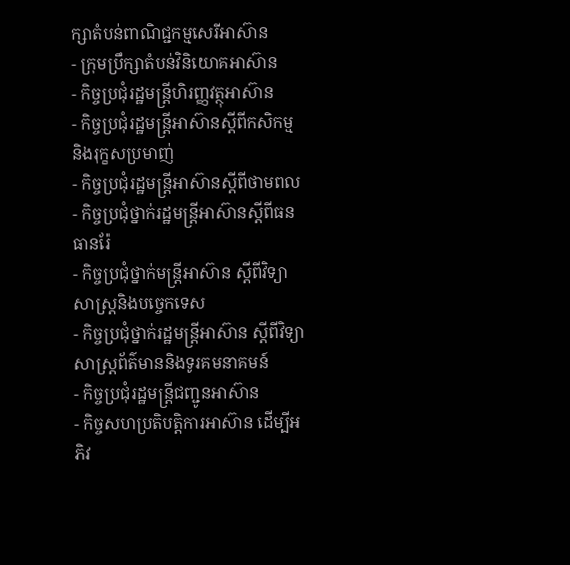ក្សាតំបន់ពាណិជ្ជកម្មសេរីអាស៊ាន
- ក្រុមប្រឹក្សាតំបន់វិនិយោគអាស៊ាន
- កិច្ចប្រជុំរដ្ឋមន្រ្តីហិរញ្ញវត្ថុអាស៊ាន
- កិច្ចប្រជុំរដ្ឋមន្រ្តីអាស៊ានស្តីពីកសិកម្មនិងរុក្ខសប្រមាញ់
- កិច្ចប្រជុំរដ្ឋមន្រ្តីអាស៊ានស្តីពីថាមពល
- កិច្ចប្រជុំថ្នាក់រដ្ឋមន្រ្តីអាស៊ានស្តីពីធនធានរ៉ែ
- កិច្ចប្រជុំថ្នាក់មន្រ្តីអាស៊ាន ស្តីពីវិទ្យាសាស្រ្តនិងបច្ចេកទេស
- កិច្ចប្រជុំថ្នាក់រដ្ឋមន្រ្តីអាស៊ាន ស្តីពីវិទ្យាសាស្រ្តព័ត៌មាននិងទូរគមនាគមន៍
- កិច្ចប្រជុំរដ្ឋមន្រ្តីជញ្ជូនអាស៊ាន
- កិច្ចសហប្រតិបត្តិការអាស៊ាន ដើម្បីអភិវ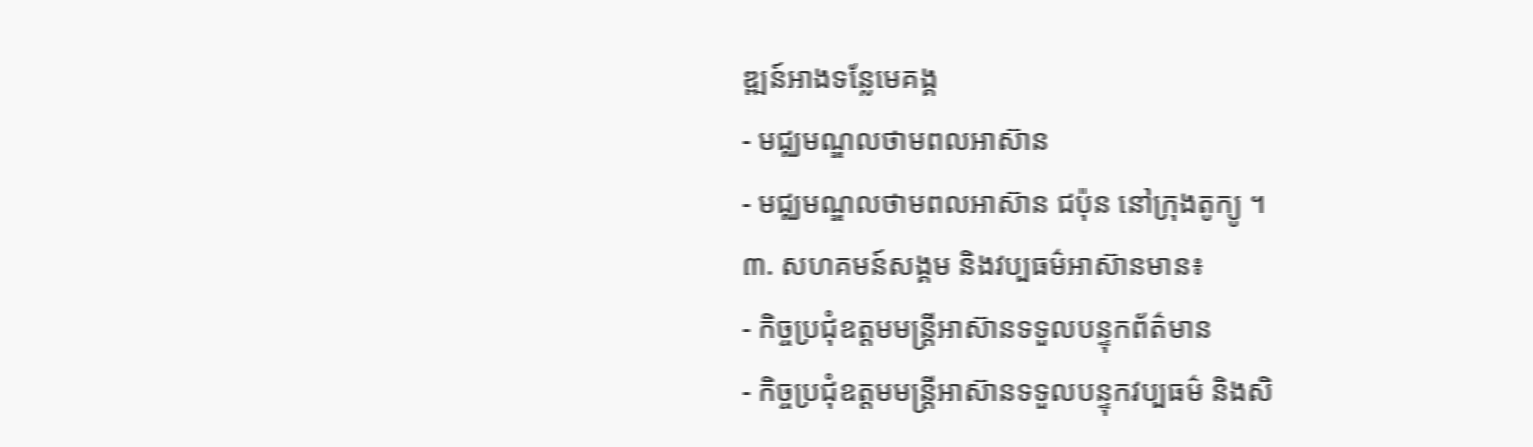ឌ្ឍន៍អាងទន្លែមេគង្គ
- មជ្ឈមណ្ឌលថាមពលអាស៊ាន
- មជ្ឈមណ្ឌលថាមពលអាស៊ាន ជប៉ុន នៅក្រុងតូក្យូ ។
៣. សហគមន៍សង្គម និងវប្បធម៌អាស៊ានមាន៖
- កិច្ចប្រជុំឧត្តមមន្រ្តីអាស៊ានទទួលបន្ទុកព័ត៌មាន
- កិច្ចប្រជុំឧត្តមមន្រ្តីអាស៊ានទទួលបន្ទុកវប្បធម៌ និងសិ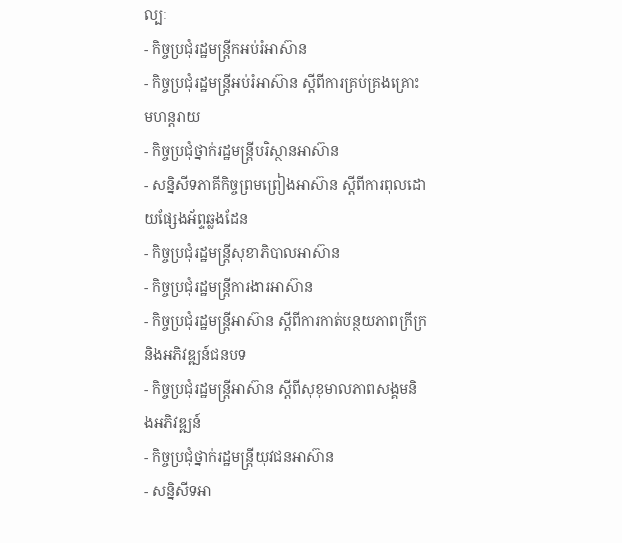ល្បៈ
- កិច្ចប្រជុំរដ្ឋមន្រ្តីកអប់រំអាស៊ាន
- កិច្ចប្រជុំរដ្ឋមន្រ្តីអប់រំអាស៊ាន ស្តីពីការគ្រប់គ្រងគ្រោះមហន្តរាយ
- កិច្ចប្រជុំថ្នាក់រដ្ឋមន្រ្តីបរិស្ថានអាស៊ាន
- សន្និសីទភាគីកិច្ចព្រមព្រៀងអាស៊ាន ស្តីពីការពុលដោយផ្សែងអ័ព្ទឆ្លងដែន
- កិច្ចប្រជុំរដ្ឋមន្រ្តីសុខាភិបាលអាស៊ាន
- កិច្ចប្រជុំរដ្ឋមន្រ្តីការងារអាស៊ាន
- កិច្ចប្រជុំរដ្ឋមន្រ្តីអាស៊ាន ស្តីពីការកាត់បន្ថយភាពក្រីក្រ និងអភិវឌ្ឍន៍ជនបទ
- កិច្ចប្រជុំរដ្ឋមន្រ្តីអាស៊ាន ស្តីពីសុខុមាលភាពសង្គមនិងអភិវឌ្ឍន៍
- កិច្ចប្រជុំថ្នាក់រដ្ឋមន្រ្តីយុវជនអាស៊ាន
- សន្និសីទអា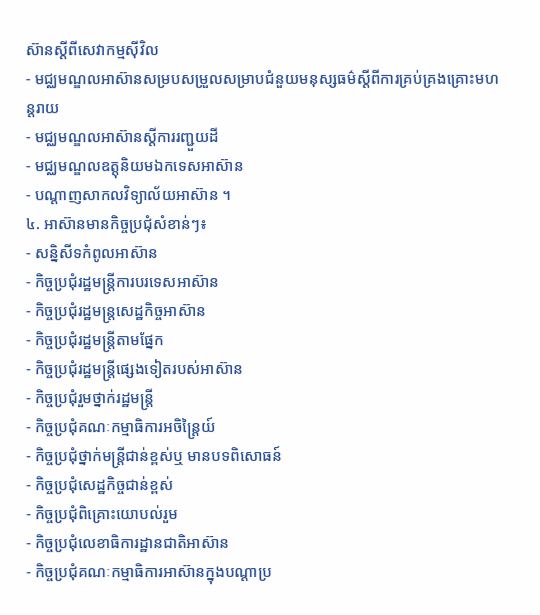ស៊ានស្តីពីសេវាកម្មស៊ីវិល
- មជ្ឈមណ្ឌលអាស៊ានសម្របសម្រួលសម្រាបជំនួយមនុស្សធម៌ស្តីពីការគ្រប់គ្រងគ្រោះមហន្តរាយ
- មជ្ឈមណ្ឌលអាស៊ានស្តីការរញ្ជួយដី
- មជ្ឈមណ្ឌលឧត្តុនិយមឯកទេសអាស៊ាន
- បណ្តាញសាកលវិទ្យាល័យអាស៊ាន ។
៤. អាស៊ានមានកិច្ចប្រជុំសំខាន់ៗ៖
- សន្និសីទកំពូលអាស៊ាន
- កិច្ចប្រជុំរដ្ឋមន្រ្តីការបរទេសអាស៊ាន
- កិច្ចប្រជុំរដ្ឋមន្រ្តសេដ្ឋកិច្ចអាស៊ាន
- កិច្ចប្រជុំរដ្ឋមន្រ្តីតាមផ្នែក
- កិច្ចប្រជុំរដ្ឋមន្រ្តីផ្សេងទៀតរបស់អាស៊ាន
- កិច្ចប្រជុំរួមថ្នាក់រដ្ឋមន្រ្តី
- កិច្ចប្រជុំគណៈកម្មាធិការអចិន្រ្តៃយ៍
- កិច្ចប្រជុំថ្នាក់មន្រ្តីជាន់ខ្ពស់ឬ មានបទពិសោធន៍
- កិច្ចប្រជុំសេដ្ឋកិច្ចជាន់ខ្ពស់
- កិច្ចប្រជុំពិគ្រោះយោបល់រួម
- កិច្ចប្រជុំលេខាធិការដ្ឋានជាតិអាស៊ាន
- កិច្ចប្រជុំគណៈកម្មាធិការអាស៊ានក្នុងបណ្តាប្រ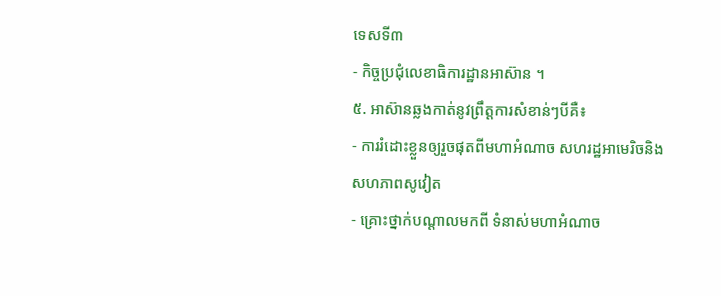ទេសទី៣
- កិច្ចប្រជុំលេខាធិការដ្ឋានអាស៊ាន ។
៥. អាស៊ានឆ្លងកាត់នូវព្រឹត្តការសំខាន់ៗបីគឺ៖
- ការរំដោះខ្លួនឲ្យរួចផុតពីមហាអំណាច សហរដ្ឋអាមេរិចនិងសហភាពសូវៀត
- គ្រោះថ្នាក់បណ្តាលមកពី ទំនាស់មហាអំណាច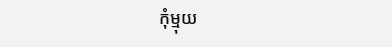កុំម្មុយ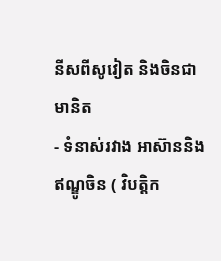នីសពីសូវៀត និងចិនជាមានិត
- ទំនាស់រវាង អាស៊ាននិងឥណ្ឌូចិន ( វិបត្តិក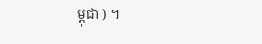ម្ពុជា ) ។